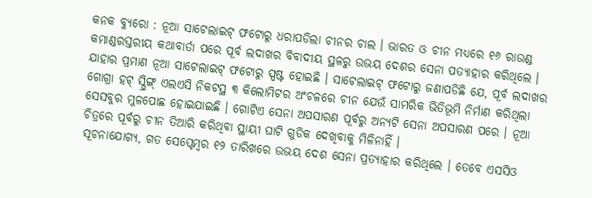କନକ ବ୍ୟୁରୋ : ନୂଆ ସାଟେଲାଇଟ୍ ଫଟୋରୁ ଧରାପଡିଲା ଚୀନର ଚାଲ । ଭାରତ ଓ ଚୀନ ମଧ୍ୟରେ ୧୬ ରାଉଣ୍ଡ କମାଣ୍ଡରସ୍ତରୀୟ କଥାବାର୍ତା ପରେ ପୂର୍ବ ଲଦାଖର ବିବାଦୀୟ ସ୍ଥଳରୁ ଉଭୟ ଦେଶର ସେନା ପତ୍ୟାହାର କରିଥିଲେ । ଯାହାର ପ୍ରମାଣ ନୂଆ ସାଟେଲାଇଟ୍ ଫଟୋରୁ ସ୍ପଷ୍ଟ ହୋଇଛି । ସାଟେଲାଇଟ୍ ଫଟୋରୁ ଜଣାପଡିଛି ଯେ, ପୂର୍ବ ଲଦାଖର ଗୋଗ୍ରା ହଟ୍ ସ୍ପ୍ରିଙ୍ଗ୍ ଏଲଏସି ନିକଟସ୍ଥ ୩ କିଲୋମିଟର ଅଂଚଳରେ ଚୀନ ଯେଉଁ ସାମରିକ ଭିତିଭୂମି ନିର୍ମାଣ କରିଥିଲା ସେସବୁର ମୁଳପୋଛ ହୋଇଯାଇଛି । ଗୋଟିଏ ସେନା ଅପସାରଣ ପୂର୍ବରୁ ଅନ୍ୟଟି ସେନା ଅପସାରଣ ପରେ । ନୂଆ ଚିତ୍ରରେ ପୂର୍ବରୁ ଚୀନ ତିଆରି କରିଥିବା ସ୍ଥାୟୀ ଘାଟି ଗୁଡିକ ଦେଖିବାକୁ ମିଳିନାହିଁ ।
ସୂଚନାଯୋଗ୍ୟ, ଗତ ସେପ୍ଟେମ୍ବର ୧୨ ତାରିଖରେ ଉଭୟ ଦେଶ ସେନା ପ୍ରତ୍ୟାହାର କରିଥିଲେ । ତେବେ ଏସସିଓ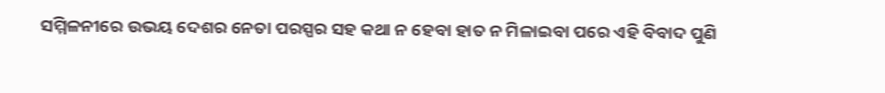ସମ୍ମିଳନୀରେ ଉଭୟ ଦେଶର ନେତା ପରସ୍ପର ସହ କଥା ନ ହେବା ହାତ ନ ମିଳାଇବା ପରେ ଏହି ବିବାଦ ପୁଣି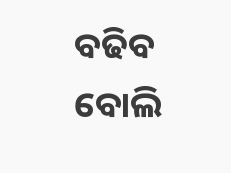ବଢିବ ବୋଲି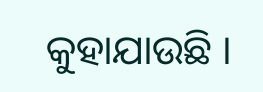କୁହାଯାଉଛି ।